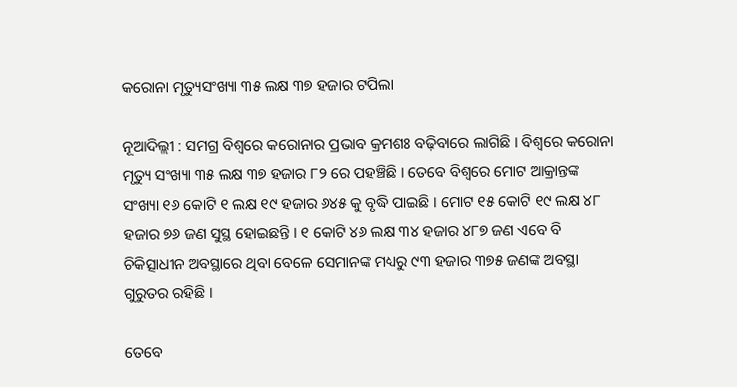କରୋନା ମୃତ୍ୟୁସଂଖ୍ୟା ୩୫ ଲକ୍ଷ ୩୭ ହଜାର ଟପିଲା

ନୂଆଦିଲ୍ଲୀ : ସମଗ୍ର ବିଶ୍ୱରେ କରୋନାର ପ୍ରଭାବ କ୍ରମଶଃ ବଢ଼ିବାରେ ଲାଗିଛି । ବିଶ୍ୱରେ କରୋନା ମୃତ୍ୟୁ ସଂଖ୍ୟା ୩୫ ଲକ୍ଷ ୩୭ ହଜାର ୮୨ ରେ ପହଞ୍ଚିଛି । ତେବେ ବିଶ୍ୱରେ ମୋଟ ଆକ୍ରାନ୍ତଙ୍କ ସଂଖ୍ୟା ୧୬ କୋଟି ୧ ଲକ୍ଷ ୧୯ ହଜାର ୬୪୫ କୁ ବୃଦ୍ଧି ପାଇଛି । ମୋଟ ୧୫ କୋଟି ୧୯ ଲକ୍ଷ ୪୮ ହଜାର ୭୬ ଜଣ ସୁସ୍ଥ ହୋଇଛନ୍ତି । ୧ କୋଟି ୪୬ ଲକ୍ଷ ୩୪ ହଜାର ୪୮୭ ଜଣ ଏବେ ବି ଚିକିତ୍ସାଧୀନ ଅବସ୍ଥାରେ ଥିବା ବେଳେ ସେମାନଙ୍କ ମଧ୍ୟରୁ ୯୩ ହଜାର ୩୭୫ ଜଣଙ୍କ ଅବସ୍ଥା ଗୁରୁତର ରହିଛି ।

ତେବେ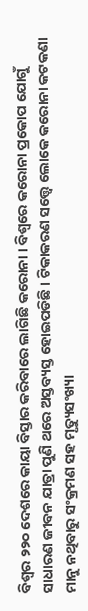ବିଶ୍ୱର ୨୨୦ ଦେଶରେ କାୟା ବିସ୍ତାର କରିବାରେ ଲାଗିଛି କରୋନା । ବିଶ୍ୱରେ କରୋନା ପ୍ରକୋପ ଯୋଗୁଁ ସାଧାରଣ ଜୀବନ ଯାତ୍ରା ପୁଣି ଥରେ ଅସ୍ତବ୍ୟସ୍ତ ହୋଇପଡିଛି । ଟିକାକରଣ ସତ୍ତ୍ବେ ଲୋକେ କରୋନା କଟକଣା ମାନୁ ନଥିବାରୁ ସଂକ୍ରମଣ ସହ ମୃତ୍ୟୁସଂଖ୍ୟା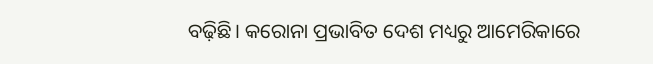ବଢ଼ିଛି। କରୋନା ପ୍ରଭାବିତ ଦେଶ ମଧ୍ୟରୁ ଆମେରିକାରେ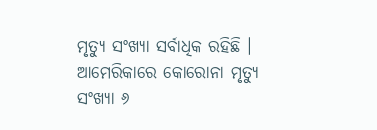ମୃତ୍ୟୁ ସଂଖ୍ୟା ସର୍ବାଧିକ ରହିଛି । ଆମେରିକାରେ କୋରୋନା ମୃତ୍ୟୁ ସଂଖ୍ୟା ୬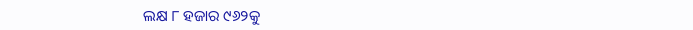ଲକ୍ଷ ୮ ହଜାର ୯୬୨କୁ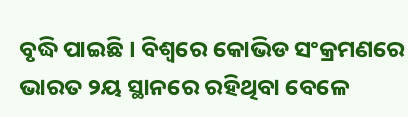ବୃଦ୍ଧି ପାଇଛି । ବିଶ୍ୱରେ କୋଭିଡ ସଂକ୍ରମଣରେ ଭାରତ ୨ୟ ସ୍ଥାନରେ ରହିଥିବା ବେଳେ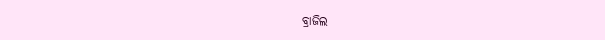ବ୍ରାଜିଲ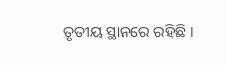ତୃତୀୟ ସ୍ଥାନରେ ରହିଛି ।